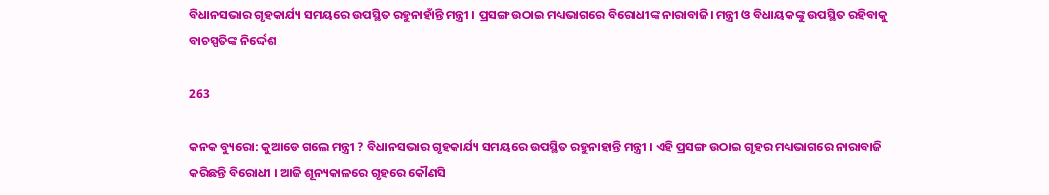ବିଧାନସଭାର ଗୃହକାର୍ଯ୍ୟ ସମୟରେ ଉପସ୍ଥିତ ରହୁନାହାଁନ୍ତି ମନ୍ତ୍ରୀ । ପ୍ରସଙ୍ଗ ଉଠାଇ ମଧ୍ୟଭାଗରେ ବିରୋଧୀଙ୍କ ନାରାବାଜି। ମନ୍ତ୍ରୀ ଓ ବିଧାୟକଙ୍କୁ ଉପସ୍ଥିତ ରହିବାକୁ ବାଚସ୍ପତିଙ୍କ ନିର୍ଦ୍ଦେଶ

263

କନକ ବ୍ୟୁରୋ: କୁଆଡେ ଗଲେ ମନ୍ତ୍ରୀ ? ବିଧାନସଭାର ଗୃହକାର୍ଯ୍ୟ ସମୟରେ ଉପସ୍ଥିତ ରହୁନାହାନ୍ତି ମନ୍ତ୍ରୀ । ଏହି ପ୍ରସଙ୍ଗ ଉଠାଇ ଗୃହର ମଧ୍ୟଭାଗରେ ନାରାବାଜି କରିଛନ୍ତି ବିରୋଧୀ । ଆଜି ଶୂନ୍ୟକାଳରେ ଗୃହରେ କୌଣସି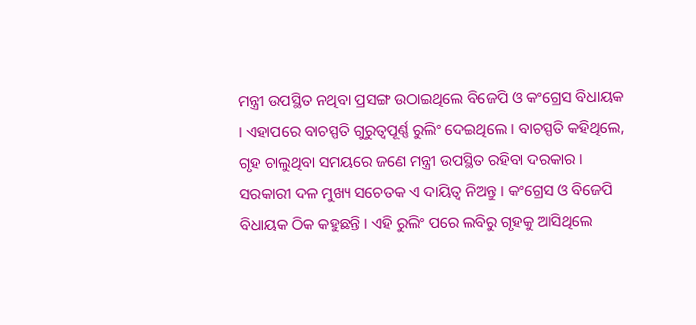ମନ୍ତ୍ରୀ ଉପସ୍ଥିତ ନଥିବା ପ୍ରସଙ୍ଗ ଉଠାଇଥିଲେ ବିଜେପି ଓ କଂଗ୍ରେସ ବିଧାୟକ । ଏହାପରେ ବାଚସ୍ପତି ଗୁରୁତ୍ୱପୂର୍ଣ୍ଣ ରୁଲିଂ ଦେଇଥିଲେ । ବାଚସ୍ପତି କହିଥିଲେ, ଗୃହ ଚାଲୁଥିବା ସମୟରେ ଜଣେ ମନ୍ତ୍ରୀ ଉପସ୍ଥିତ ରହିବା ଦରକାର । ସରକାରୀ ଦଳ ମୁଖ୍ୟ ସଚେତକ ଏ ଦାୟିତ୍ୱ ନିଅନ୍ତୁ । କଂଗ୍ରେସ ଓ ବିଜେପି ବିଧାୟକ ଠିକ କହୁଛନ୍ତି । ଏହି ରୁଲିଂ ପରେ ଲବିରୁ ଗୃହକୁ ଆସିଥିଲେ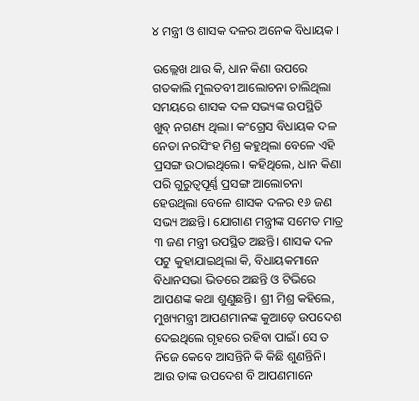୪ ମନ୍ତ୍ରୀ ଓ ଶାସକ ଦଳର ଅନେକ ବିଧାୟକ ।

ଉଲ୍ଲେଖ ଥାଉ କି, ଧାନ କିଣା ଉପରେ ଗତକାଲି ମୁଲତବୀ ଆଲୋଚନା ଚାଲିଥିଲା ସମୟରେ ଶାସକ ଦଳ ସଭ୍ୟଙ୍କ ଉପସ୍ଥିତି ଖୁବ୍ ନଗଣ୍ୟ ଥିଲା। କଂଗ୍ରେସ ବିଧାୟକ ଦଳ ନେତା ନରସିଂହ ମିଶ୍ର କହୁଥିଲା ବେଳେ ଏହି ପ୍ରସଙ୍ଗ ଉଠାଇଥିଲେ। କହିଥିଲେ, ଧାନ କିଣା ପରି ଗୁରୁତ୍ବପୂର୍ଣ୍ଣ ପ୍ରସଙ୍ଗ ଆଲୋଚନା ହେଉଥିଲା ବେଳେ ଶାସକ ଦଳର ୧୬ ଜଣ ସଭ୍ୟ ଅଛନ୍ତି। ଯୋଗାଣ ମନ୍ତ୍ରୀଙ୍କ ସମେତ ମାତ୍ର ୩ ଜଣ ମନ୍ତ୍ରୀ ଉପସ୍ଥିତ ଅଛନ୍ତି। ଶାସକ ଦଳ ପଟୁ କୁହାଯାଇଥିଲା କି, ବିଧାୟକମାନେ ବିଧାନସଭା ଭିତରେ ଅଛନ୍ତି ଓ ଟିଭିରେ ଆପଣଙ୍କ କଥା ଶୁଣୁଛନ୍ତି। ଶ୍ରୀ ମିଶ୍ର କହିଲେ, ମୁଖ୍ୟମନ୍ତ୍ରୀ ଆପଣମାନଙ୍କ କୁଆଡ଼େ ଉପଦେଶ ଦେଇଥିଲେ ଗୃହରେ ରହିବା ପାଇଁ। ସେ ତ ନିଜେ କେବେ ଆସନ୍ତିନି କି କିଛି ଶୁଣନ୍ତିନି। ଆଉ ତାଙ୍କ ଉପଦେଶ ବି ଆପଣମାନେ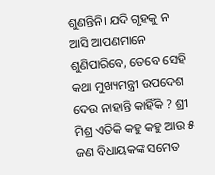ଶୁଣନ୍ତିନି। ଯଦି ଗୃହକୁ ନ ଆସି ଆପଣମାନେ ଶୁଣିପାରିବେ, ତେବେ ସେହି କଥା ମୁଖ୍ୟମନ୍ତ୍ରୀ ଉପଦେଶ ଦେଉ ନାହାନ୍ତି କାହିଁକି ? ଶ୍ରୀ ମିଶ୍ର ଏତିକି କହୁ କହୁ ଆଉ ୫ ଜଣ ବିଧାୟକଙ୍କ ସମେତ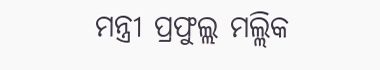ମନ୍ତ୍ରୀ ପ୍ରଫୁଲ୍ଲ ମଲ୍ଲିକ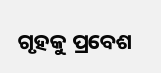ଗୃହକୁ ପ୍ରବେଶ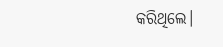କରିଥିଲେ।